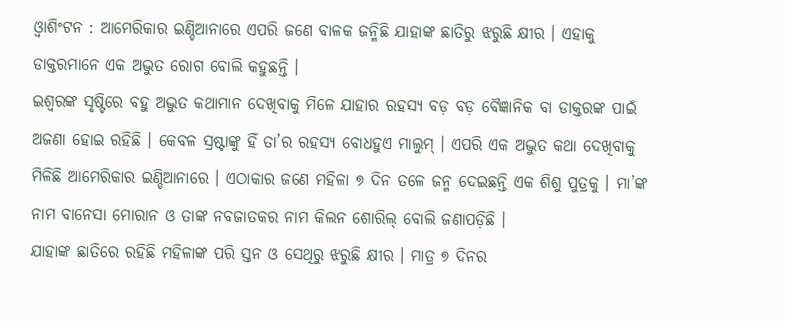ଓ୍ଵାଶିଂଟନ : ଆମେରିକାର ଇଣ୍ଡିଆନାରେ ଏପରି ଜଣେ ବାଳକ ଜନ୍ମିଛି ଯାହାଙ୍କ ଛାତିରୁ ଝରୁଛି କ୍ଷୀର । ଏହାକୁ ଡାକ୍ତରମାନେ ଏକ ଅଦ୍ଭୁତ ରୋଗ ବୋଲି କହୁଛନ୍ତି ।
ଇଶ୍ୱରଙ୍କ ସୃଷ୍ଟିରେ ବହୁ ଅଦ୍ଭୁତ କଥାମାନ ଦେଖିବାକୁ ମିଳେ ଯାହାର ରହସ୍ୟ ବଡ଼ ବଡ଼ ବୈଜ୍ଞାନିକ ବା ଡାକ୍ତରଙ୍କ ପାଇଁ ଅଜଣା ହୋଇ ରହିଛି । କେବଳ ସ୍ରଷ୍ଟାଙ୍କୁ ହିଁ ତା’ର ରହସ୍ୟ ବୋଧହୁଏ ମାଲୁମ୍ । ଏପରି ଏକ ଅଦ୍ଭୁତ କଥା ଦେଖିବାକୁ ମିଳିଛି ଆମେରିକାର ଇଣ୍ଡିଆନାରେ । ଏଠାକାର ଜଣେ ମହିଳା ୭ ଦିନ ତଳେ ଜନ୍ମ ଦେଇଛନ୍ତି ଏକ ଶିଶୁ ପୁତ୍ରକୁ । ମା’ଙ୍କ ନାମ ବାନେସା ମୋରାନ ଓ ତାଙ୍କ ନବଜାତକର ନାମ କିଲନ ଶୋରିଲ୍ ବୋଲି ଜଣାପଡ଼ିଛି ।
ଯାହାଙ୍କ ଛାତିରେ ରହିଛି ମହିଳାଙ୍କ ପରି ସ୍ତନ ଓ ସେଥିରୁ ଝରୁଛି କ୍ଷୀର । ମାତ୍ର ୭ ଦିନର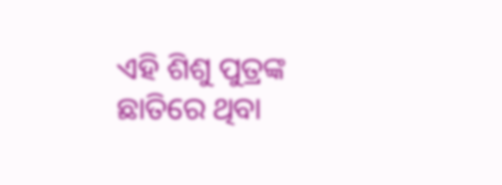ଏହି ଶିଶୁ ପୁତ୍ରଙ୍କ ଛାତିରେ ଥିବା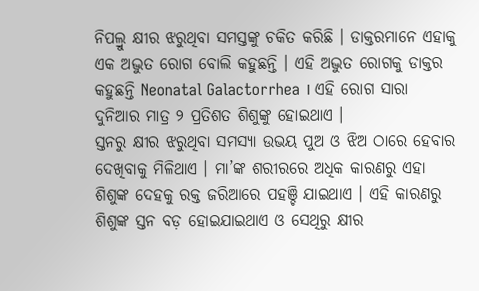ନିପଲ୍ରୁ କ୍ଷୀର ଝରୁଥିବା ସମସ୍ତଙ୍କୁ ଚକିତ କରିଛି । ଡାକ୍ତରମାନେ ଏହାକୁ ଏକ ଅଦ୍ଭୁତ ରୋଗ ବୋଲି କହୁଛନ୍ତି । ଏହି ଅଦ୍ଭୁତ ରୋଗକୁ ଡାକ୍ତର କହୁଛନ୍ତି Neonatal Galactorrhea । ଏହି ରୋଗ ସାରା ଦୁନିଆର ମାତ୍ର ୨ ପ୍ରତିଶତ ଶିଶୁଙ୍କୁ ହୋଇଥାଏ ।
ସ୍ତନରୁ କ୍ଷୀର ଝରୁଥିବା ସମସ୍ୟା ଉଭୟ ପୁଅ ଓ ଝିଅ ଠାରେ ହେବାର ଦେଖିବାକୁ ମିଳିଥାଏ । ମା’ଙ୍କ ଶରୀରରେ ଅଧିକ କାରଣରୁ ଏହା ଶିଶୁଙ୍କ ଦେହକୁ ରକ୍ତ ଜରିଆରେ ପହଞ୍ଚି ଯାଇଥାଏ । ଏହି କାରଣରୁ ଶିଶୁଙ୍କ ସ୍ତନ ବଡ଼ ହୋଇଯାଇଥାଏ ଓ ସେଥିରୁ କ୍ଷୀର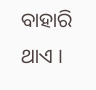ବାହାରି ଥାଏ ।